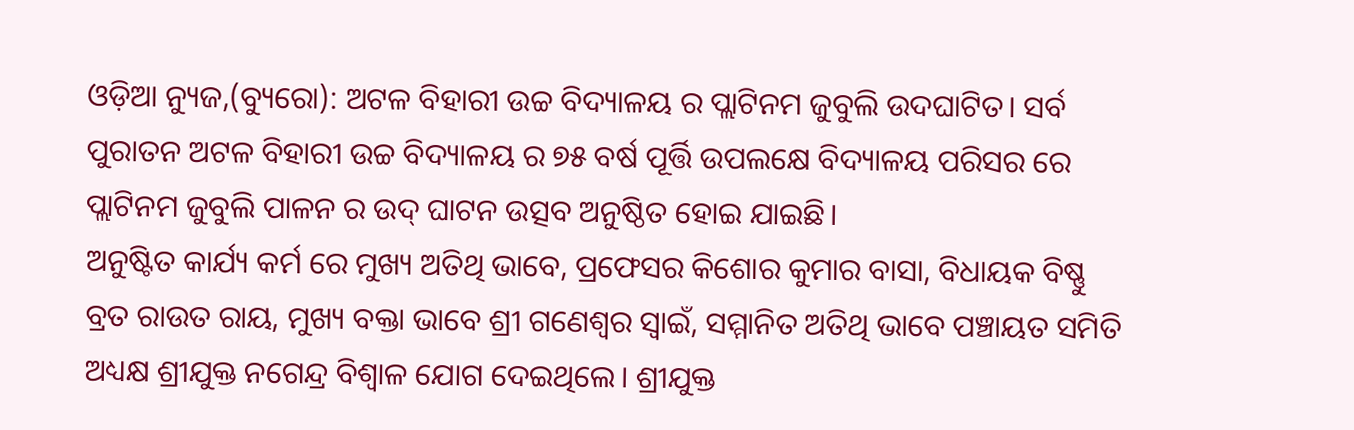ଓଡ଼ିଆ ନ୍ୟୁଜ,(ବ୍ୟୁରୋ): ଅଟଳ ବିହାରୀ ଉଚ୍ଚ ବିଦ୍ୟାଳୟ ର ପ୍ଲାଟିନମ ଜୁବୁଲି ଉଦଘାଟିତ। ସର୍ବ ପୁରାତନ ଅଟଳ ବିହାରୀ ଉଚ୍ଚ ବିଦ୍ୟାଳୟ ର ୭୫ ବର୍ଷ ପୂର୍ତ୍ତି ଉପଲକ୍ଷେ ବିଦ୍ୟାଳୟ ପରିସର ରେ ପ୍ଲାଟିନମ ଜୁବୁଲି ପାଳନ ର ଉଦ୍ ଘାଟନ ଉତ୍ସବ ଅନୁଷ୍ଠିତ ହୋଇ ଯାଇଛି।
ଅନୁଷ୍ଟିତ କାର୍ଯ୍ୟ କର୍ମ ରେ ମୁଖ୍ୟ ଅତିଥି ଭାବେ, ପ୍ରଫେସର କିଶୋର କୁମାର ବାସା, ବିଧାୟକ ବିଷ୍ଣୁ ବ୍ରତ ରାଉତ ରାୟ, ମୁଖ୍ୟ ବକ୍ତା ଭାବେ ଶ୍ରୀ ଗଣେଶ୍ୱର ସ୍ୱାଇଁ, ସମ୍ମାନିତ ଅତିଥି ଭାବେ ପଞ୍ଚାୟତ ସମିତି ଅଧ୍ୟକ୍ଷ ଶ୍ରୀଯୁକ୍ତ ନଗେନ୍ଦ୍ର ବିଶ୍ଵାଳ ଯୋଗ ଦେଇଥିଲେ। ଶ୍ରୀଯୁକ୍ତ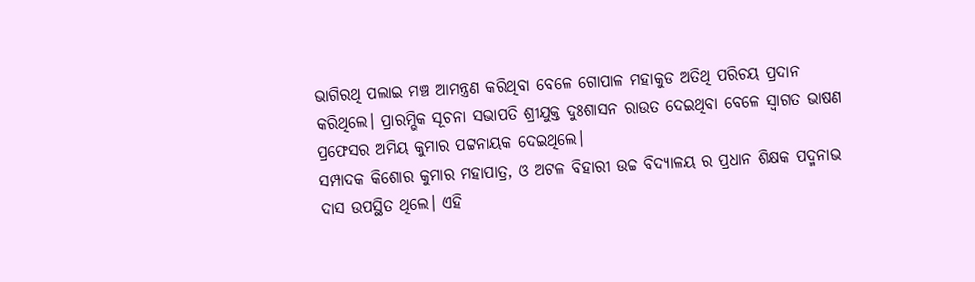ଭାଗିରଥି ପଲାଇ ମଞ୍ଚ ଆମନ୍ତ୍ରଣ କରିଥିବା ବେଳେ ଗୋପାଳ ମହାକୁଡ ଅତିଥି ପରିଚୟ ପ୍ରଦାନ କରିଥିଲେ। ପ୍ରାରମ୍ଭିକ ସୂଚନା ସଭାପତି ଶ୍ରୀଯୁକ୍ତ ଦୁଃଶାସନ ରାଉତ ଦେଇଥିବା ବେଳେ ସ୍ଵାଗତ ଭାଷଣ ପ୍ରଫେସର ଅମିୟ କୁମାର ପଟ୍ଟନାୟକ ଦେଇଥିଲେ।
ସମ୍ପାଦକ କିଶୋର କୁମାର ମହାପାତ୍ର, ଓ ଅଟଳ ବିହାରୀ ଉଚ୍ଚ ବିଦ୍ୟାଳୟ ର ପ୍ରଧାନ ଶିକ୍ଷକ ପଦ୍ମନାଭ ଦାସ ଉପସ୍ଥିତ ଥିଲେ। ଏହି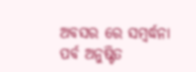ଅବସର ରେ ସମ୍ବର୍ଦ୍ଧନା ପର୍ବ ଅନୁଷ୍ଟିତ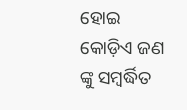ହୋଇ କୋଡ଼ିଏ ଜଣ ଙ୍କୁ ସମ୍ବର୍ଦ୍ଧିତ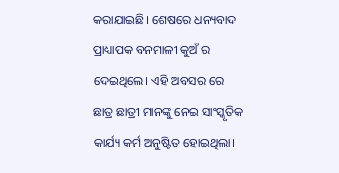କରାଯାଇଛି। ଶେଷରେ ଧନ୍ୟବାଦ ପ୍ରାଧ୍ୟାପକ ବନମାଳୀ କୁଅଁ ର ଦେଇଥିଲେ। ଏହି ଅବସର ରେ ଛାତ୍ର ଛାତ୍ରୀ ମାନଙ୍କୁ ନେଇ ସାଂସ୍କୃତିକ କାର୍ଯ୍ୟ କର୍ମ ଅନୁଷ୍ଟିତ ହୋଇଥିଲା।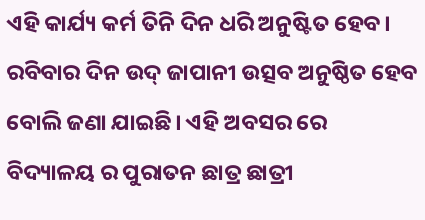ଏହି କାର୍ଯ୍ୟ କର୍ମ ତିନି ଦିନ ଧରି ଅନୁଷ୍ଟିତ ହେବ। ରବିବାର ଦିନ ଉଦ୍ ଜାପାନୀ ଉତ୍ସବ ଅନୁଷ୍ଠିତ ହେବ ବୋଲି ଜଣା ଯାଇଛି। ଏହି ଅବସର ରେ ବିଦ୍ୟାଳୟ ର ପୁରାତନ ଛାତ୍ର ଛାତ୍ରୀ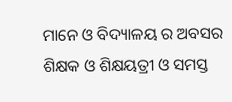ମାନେ ଓ ବିଦ୍ୟାଳୟ ର ଅବସର ଶିକ୍ଷକ ଓ ଶିକ୍ଷୟତ୍ରୀ ଓ ସମସ୍ତ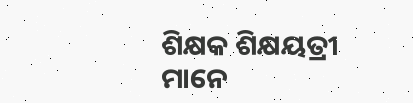ଶିକ୍ଷକ ଶିକ୍ଷୟତ୍ରୀ ମାନେ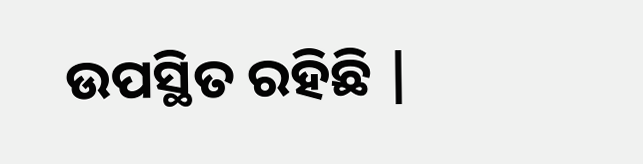ଉପସ୍ଥିତ ରହିଛି |